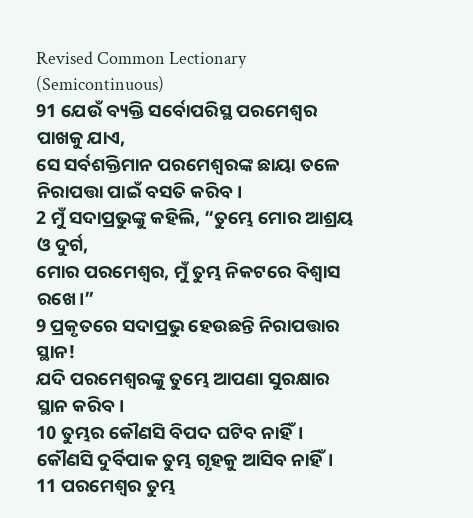Revised Common Lectionary (Semicontinuous)
91 ଯେଉଁ ବ୍ୟକ୍ତି ସର୍ବୋପରିସ୍ଥ ପରମେଶ୍ୱର ପାଖକୁ ଯାଏ,
ସେ ସର୍ବଶକ୍ତିମାନ ପରମେଶ୍ୱରଙ୍କ ଛାୟା ତଳେ ନିରାପତ୍ତା ପାଇଁ ବସତି କରିବ।
2 ମୁଁ ସଦାପ୍ରଭୁଙ୍କୁ କହିଲି, “ତୁମ୍ଭେ ମୋର ଆଶ୍ରୟ ଓ ଦୁର୍ଗ,
ମୋର ପରମେଶ୍ୱର, ମୁଁ ତୁମ୍ଭ ନିକଟରେ ବିଶ୍ୱାସ ରଖେ।”
9 ପ୍ରକୃତରେ ସଦାପ୍ରଭୁ ହେଉଛନ୍ତି ନିରାପତ୍ତାର ସ୍ଥାନ!
ଯଦି ପରମେଶ୍ୱରଙ୍କୁ ତୁମ୍ଭେ ଆପଣା ସୁରକ୍ଷାର ସ୍ଥାନ କରିବ।
10 ତୁମ୍ଭର କୌଣସି ବିପଦ ଘଟିବ ନାହିଁ।
କୌଣସି ଦୁର୍ବିପାକ ତୁମ୍ଭ ଗୃହକୁ ଆସିବ ନାହିଁ।
11 ପରମେଶ୍ୱର ତୁମ୍ଭ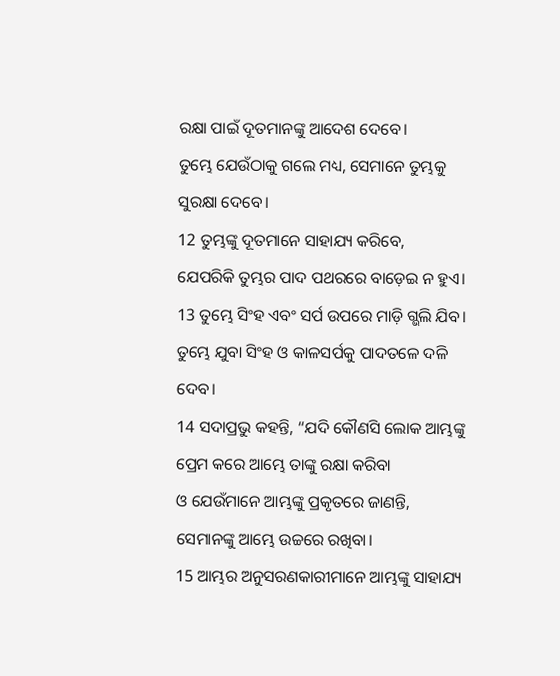ରକ୍ଷା ପାଇଁ ଦୂତମାନଙ୍କୁ ଆଦେଶ ଦେବେ।
ତୁମ୍ଭେ ଯେଉଁଠାକୁ ଗଲେ ମଧ୍ୟ, ସେମାନେ ତୁମ୍ଭକୁ ସୁରକ୍ଷା ଦେବେ।
12 ତୁମ୍ଭଙ୍କୁ ଦୂତମାନେ ସାହାଯ୍ୟ କରିବେ,
ଯେପରିକି ତୁମ୍ଭର ପାଦ ପଥରରେ ବାଡ଼େଇ ନ ହୁଏ।
13 ତୁମ୍ଭେ ସିଂହ ଏବଂ ସର୍ପ ଉପରେ ମାଡ଼ି ଗ୍ଭଲି ଯିବ।
ତୁମ୍ଭେ ଯୁବା ସିଂହ ଓ କାଳସର୍ପକୁ ପାଦତଳେ ଦଳି ଦେବ।
14 ସଦାପ୍ରଭୁ କହନ୍ତି, “ଯଦି କୌଣସି ଲୋକ ଆମ୍ଭଙ୍କୁ ପ୍ରେମ କରେ ଆମ୍ଭେ ତାଙ୍କୁ ରକ୍ଷା କରିବା
ଓ ଯେଉଁମାନେ ଆମ୍ଭଙ୍କୁ ପ୍ରକୃତରେ ଜାଣନ୍ତି, ସେମାନଙ୍କୁ ଆମ୍ଭେ ଉଚ୍ଚରେ ରଖିବା।
15 ଆମ୍ଭର ଅନୁସରଣକାରୀମାନେ ଆମ୍ଭଙ୍କୁ ସାହାଯ୍ୟ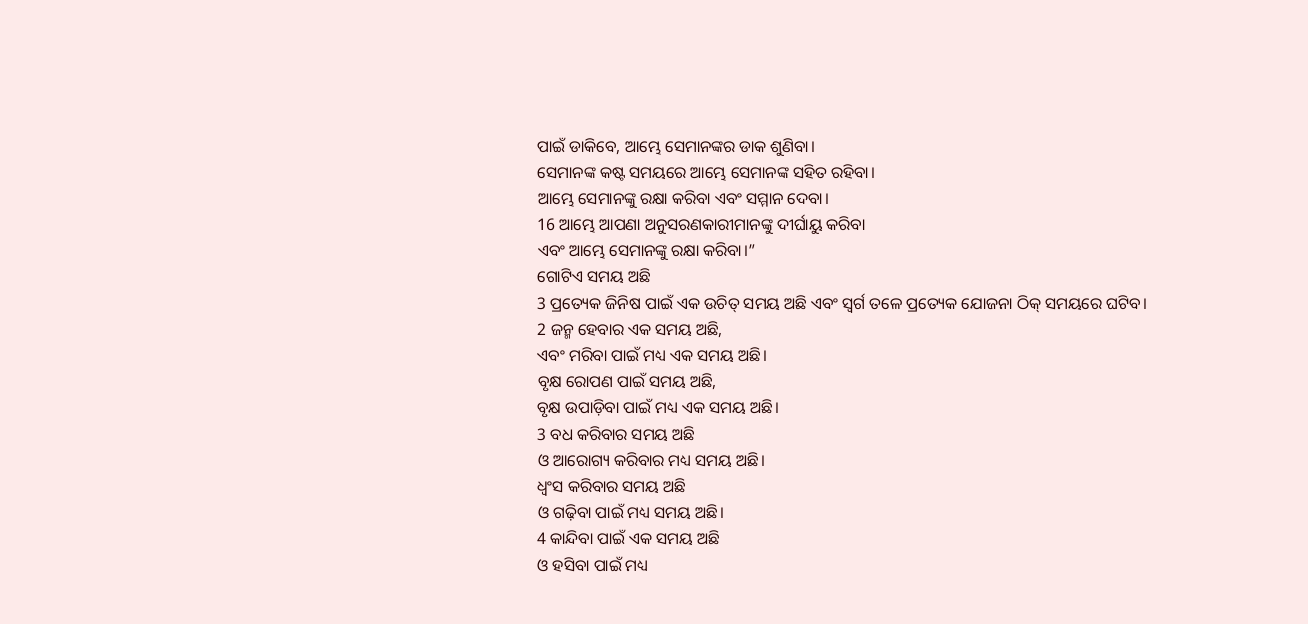ପାଇଁ ଡାକିବେ, ଆମ୍ଭେ ସେମାନଙ୍କର ଡାକ ଶୁଣିବା।
ସେମାନଙ୍କ କଷ୍ଟ ସମୟରେ ଆମ୍ଭେ ସେମାନଙ୍କ ସହିତ ରହିବା।
ଆମ୍ଭେ ସେମାନଙ୍କୁ ରକ୍ଷା କରିବା ଏବଂ ସମ୍ମାନ ଦେବା।
16 ଆମ୍ଭେ ଆପଣା ଅନୁସରଣକାରୀମାନଙ୍କୁ ଦୀର୍ଘାୟୁ କରିବା
ଏବଂ ଆମ୍ଭେ ସେମାନଙ୍କୁ ରକ୍ଷା କରିବା।”
ଗୋଟିଏ ସମୟ ଅଛି
3 ପ୍ରତ୍ୟେକ ଜିନିଷ ପାଇଁ ଏକ ଉଚିତ୍ ସମୟ ଅଛି ଏବଂ ସ୍ୱର୍ଗ ତଳେ ପ୍ରତ୍ୟେକ ଯୋଜନା ଠିକ୍ ସମୟରେ ଘଟିବ।
2 ଜନ୍ମ ହେବାର ଏକ ସମୟ ଅଛି,
ଏବଂ ମରିବା ପାଇଁ ମଧ୍ୟ ଏକ ସମୟ ଅଛି।
ବୃକ୍ଷ ରୋପଣ ପାଇଁ ସମୟ ଅଛି,
ବୃକ୍ଷ ଉପାଡ଼ିବା ପାଇଁ ମଧ୍ୟ ଏକ ସମୟ ଅଛି।
3 ବଧ କରିବାର ସମୟ ଅଛି
ଓ ଆରୋଗ୍ୟ କରିବାର ମଧ୍ୟ ସମୟ ଅଛି।
ଧ୍ୱଂସ କରିବାର ସମୟ ଅଛି
ଓ ଗଢ଼ିବା ପାଇଁ ମଧ୍ୟ ସମୟ ଅଛି।
4 କାନ୍ଦିବା ପାଇଁ ଏକ ସମୟ ଅଛି
ଓ ହସିବା ପାଇଁ ମଧ୍ୟ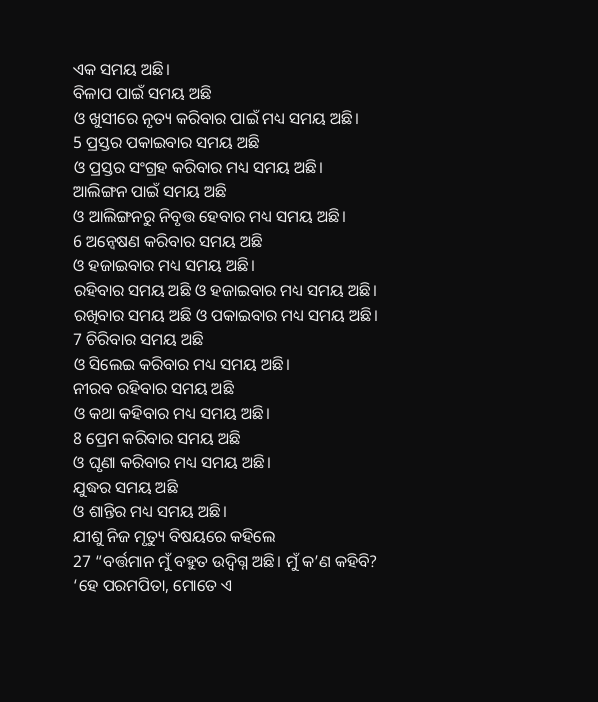ଏକ ସମୟ ଅଛି।
ବିଳାପ ପାଇଁ ସମୟ ଅଛି
ଓ ଖୁସୀରେ ନୃତ୍ୟ କରିବାର ପାଇଁ ମଧ୍ୟ ସମୟ ଅଛି।
5 ପ୍ରସ୍ତର ପକାଇବାର ସମୟ ଅଛି
ଓ ପ୍ରସ୍ତର ସଂଗ୍ରହ କରିବାର ମଧ୍ୟ ସମୟ ଅଛି।
ଆଲିଙ୍ଗନ ପାଇଁ ସମୟ ଅଛି
ଓ ଆଲିଙ୍ଗନରୁ ନିବୃତ୍ତ ହେବାର ମଧ୍ୟ ସମୟ ଅଛି।
6 ଅନ୍ୱେଷଣ କରିବାର ସମୟ ଅଛି
ଓ ହଜାଇବାର ମଧ୍ୟ ସମୟ ଅଛି।
ରହିବାର ସମୟ ଅଛି ଓ ହଜାଇବାର ମଧ୍ୟ ସମୟ ଅଛି।
ରଖିବାର ସମୟ ଅଛି ଓ ପକାଇବାର ମଧ୍ୟ ସମୟ ଅଛି।
7 ଚିରିବାର ସମୟ ଅଛି
ଓ ସିଲେଇ କରିବାର ମଧ୍ୟ ସମୟ ଅଛି।
ନୀରବ ରହିବାର ସମୟ ଅଛି
ଓ କଥା କହିବାର ମଧ୍ୟ ସମୟ ଅଛି।
8 ପ୍ରେମ କରିବାର ସମୟ ଅଛି
ଓ ଘୃଣା କରିବାର ମଧ୍ୟ ସମୟ ଅଛି।
ଯୁଦ୍ଧର ସମୟ ଅଛି
ଓ ଶାନ୍ତିର ମଧ୍ୟ ସମୟ ଅଛି।
ଯୀଶୁ ନିଜ ମୃତ୍ୟୁ ବିଷୟରେ କହିଲେ
27 “ବର୍ତ୍ତମାନ ମୁଁ ବହୁତ ଉଦ୍ବିଗ୍ନ ଅଛି। ମୁଁ କ’ଣ କହିବି? ‘ହେ ପରମପିତା, ମୋତେ ଏ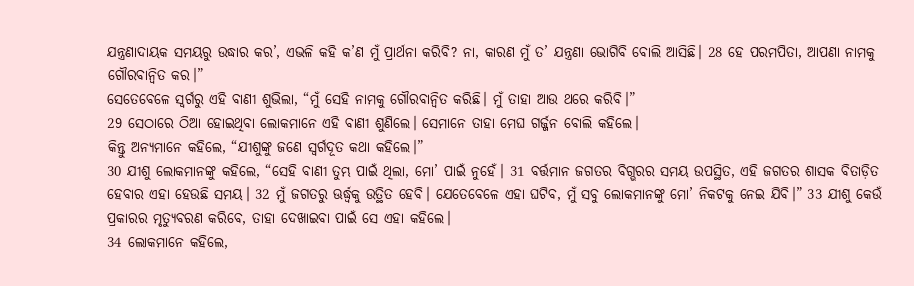ଯନ୍ତ୍ରଣାଦାୟକ ସମୟରୁ ଉଦ୍ଧାର କର’, ଏଭଳି କହି କ’ଣ ମୁଁ ପ୍ରାର୍ଥନା କରିବି? ନା, କାରଣ ମୁଁ ତ’ ଯନ୍ତ୍ରଣା ଭୋଗିବି ବୋଲି ଆସିଛି। 28 ହେ ପରମପିତା, ଆପଣା ନାମକୁ ଗୌରବାନ୍ୱିତ କର।”
ସେତେବେଳେ ସ୍ୱର୍ଗରୁ ଏହି ବାଣୀ ଶୁଭିଲା, “ମୁଁ ସେହି ନାମକୁ ଗୌରବାନ୍ୱିତ କରିଛି। ମୁଁ ତାହା ଆଉ ଥରେ କରିବି।”
29 ସେଠାରେ ଠିଆ ହୋଇଥିବା ଲୋକମାନେ ଏହି ବାଣୀ ଶୁଣିଲେ। ସେମାନେ ତାହା ମେଘ ଗର୍ଜ୍ଜନ ବୋଲି କହିଲେ।
କିନ୍ତୁ ଅନ୍ୟମାନେ କହିଲେ, “ଯୀଶୁଙ୍କୁ ଜଣେ ସ୍ୱର୍ଗଦୂତ କଥା କହିଲେ।”
30 ଯୀଶୁ ଲୋକମାନଙ୍କୁ କହିଲେ, “ସେହି ବାଣୀ ତୁମ୍ଭ ପାଇଁ ଥିଲା, ମୋ’ ପାଇଁ ନୁହେଁ। 31 ବର୍ତ୍ତମାନ ଜଗତର ବିଗ୍ଭରର ସମୟ ଉପସ୍ଥିତ, ଏହି ଜଗତର ଶାସକ ବିତାଡ଼ିତ ହେବାର ଏହା ହେଉଛି ସମୟ। 32 ମୁଁ ଜଗତରୁ ଊର୍ଦ୍ଧ୍ୱକୁ ଉତ୍ଥିତ ହେବି। ଯେତେବେଳେ ଏହା ଘଟିବ, ମୁଁ ସବୁ ଲୋକମାନଙ୍କୁ ମୋ’ ନିକଟକୁ ନେଇ ଯିବି।” 33 ଯୀଶୁ କେଉଁ ପ୍ରକାରର ମୃତ୍ୟୁବରଣ କରିବେ, ତାହା ଦେଖାଇବା ପାଇଁ ସେ ଏହା କହିଲେ।
34 ଲୋକମାନେ କହିଲେ,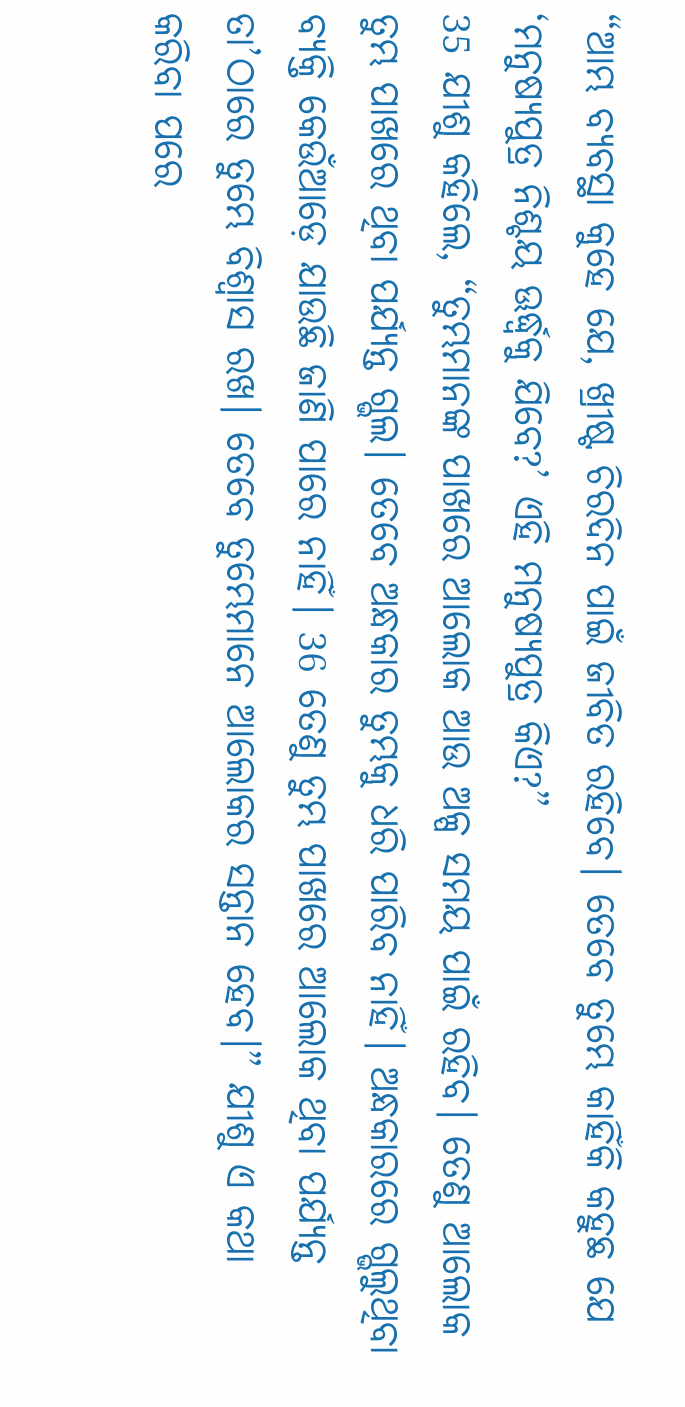“ଆମ୍ଭ ବ୍ୟବସ୍ଥା କୁହେ ଯେ, ଖ୍ରୀଷ୍ଟ ଚିରଦିନ ପାଇଁ ଜୀବିତ ରହିବେ। ତେବେ ତୁମ୍ଭେ କାହିଁକି କହୁଛ ଯେ ‘ମନୁଷ୍ୟପୁତ୍ର ନିଶ୍ଚୟ ଊର୍ଦ୍ଧ୍ୱକୁ ଯିବେ?’ ଏହି ମନୁଷ୍ୟପୁତ୍ର କିଏ?”
35 ଯୀଶୁ କହିଲେ, “ତୁମ୍ଭମାନଙ୍କ ପାଖରେ ଆଲୋକ ଆଉ ଅଳ୍ପ ସମୟ ପାଇଁ ରହିବ। ତେଣୁ ଆଲୋକ ତୁମ୍ଭ ପାଖରେ ଥିବା ପର୍ଯ୍ୟନ୍ତ ଗ୍ଭଲ। ତେବେ ଅନ୍ଧକାର ତୁମ୍ଭକୁ ଧରି ପାରିବ ନାହିଁ। ଅନ୍ଧକାରରେ ଗ୍ଭଲୁଥିବା ବ୍ୟକ୍ତି କେଉଁଆଡ଼େ ଯାଉଛି ଜାଣି ପାରେ ନାହିଁ। 36 ତେଣୁ ତୁମ୍ଭ ପାଖରେ ଆଲୋକ ଥିବା ପର୍ଯ୍ୟନ୍ତ ତା’ଠାରେ ତୁମ୍ଭେ ବିଶ୍ୱାସ ରଖ। ତେବେ ତୁମ୍ଭେମାନେ ଆଲୋକର ସନ୍ତାନ ହେବ।” ଯୀଶୁ ଏ କଥା କରିବା ପରେ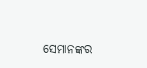ସେମାନଙ୍କର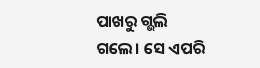ପାଖରୁ ଗ୍ଭଲି ଗଲେ। ସେ ଏପରି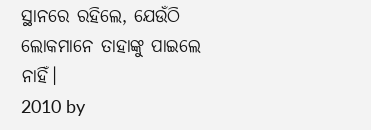ସ୍ଥାନରେ ରହିଲେ, ଯେଉଁଠି ଲୋକମାନେ ତାହାଙ୍କୁ ପାଇଲେ ନାହିଁ।
2010 by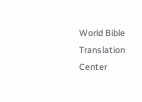World Bible Translation Center